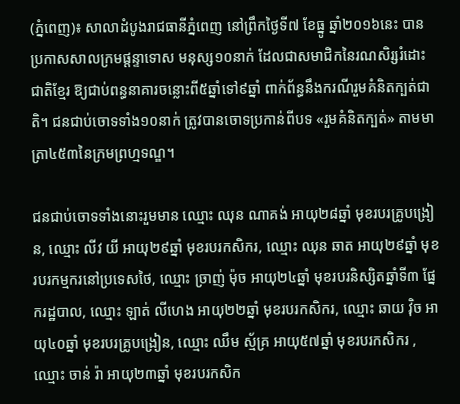(ភ្នំពេញ)៖ សាលាដំបូងរាជធានីភ្នំពេញ នៅព្រឹកថ្ងៃទី៧ ខែធ្នូ ឆ្នាំ២០១៦នេះ បានប្រកាសសាលក្រមផ្តន្ទាទោស មនុស្ស១០នាក់ ដែលជាសមាជិកនៃរណសិរ្សរំដោះជាតិខ្មែរ ឱ្យជាប់ពន្ធនាគារចន្លោះពី៥ឆ្នាំទៅ៩ឆ្នាំ ពាក់ព័ន្ធនឹងករណីរួមគំនិតក្បត់ជាតិ។ ជនជាប់ចោទទាំង១០នាក់ ត្រូវបានចោទប្រកាន់ពីបទ «រួមគំនិតក្បត់» តាមមាត្រា៤៥៣នៃក្រមព្រហ្មទណ្ឌ។

ជនជាប់ចោទទាំងនោះរួមមាន ឈ្មោះ ឈុន ណាគង់ អាយុ២៨ឆ្នាំ មុខរបរគ្រូបង្រៀន, ឈ្មោះ លីវ យី អាយុ២៩ឆ្នាំ មុខរបរកសិករ, ឈ្មោះ ឈុន ឆាត អាយុ២៩ឆ្នាំ មុខរបរកម្មករនៅប្រទេសថៃ, ឈ្មោះ ច្រាញ់ ម៉ុច អាយុ២៤ឆ្នាំ មុខរបរនិស្សិតឆ្នាំទី៣ ផ្នែករដ្ឋបាល, ឈ្មោះ ឡាត់ លីហេង អាយុ២២ឆ្នាំ មុខរបរកសិករ, ឈ្មោះ ឆាយ វ៉ិច អាយុ៤០ឆ្នាំ មុខរបរគ្រូបង្រៀន, ឈ្មោះ ឈឹម ស្ម័គ្រ អាយុ៥៧ឆ្នាំ មុខរបរកសិករ , ឈ្មោះ ចាន់ រ៉ា អាយុ២៣ឆ្នាំ មុខរបរកសិក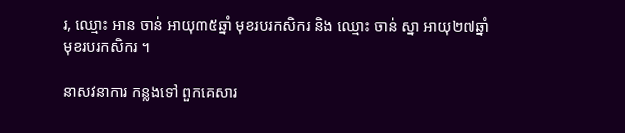រ, ឈ្មោះ អាន ចាន់ អាយុ៣៥ឆ្នាំ មុខរបរកសិករ និង ឈ្មោះ ចាន់ ស្នា អាយុ២៧ឆ្នាំ មុខរបរកសិករ ។

នាសវនាការ កន្លងទៅ ពួកគេសារ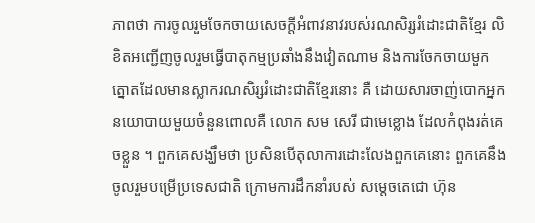ភាពថា ការចូលរួមចែកចាយសេចក្តីអំពាវនាវរបស់រណសិរ្សរំដោះជាតិខ្មែរ លិខិតអញ្ជើញចូលរួមធ្វើបាតុកម្មប្រឆាំងនឹងវៀតណាម និងការចែកចាយមួកត្នោតដែលមានស្លាករណសិរ្សរំដោះជាតិខ្មែរនោះ គឺ ដោយសារចាញ់បោកអ្នកនយោបាយមួយចំនួនពោលគឺ លោក សម សេរី ជាមេខ្លោង ដែលកំពុងរត់គេចខ្លួន ។ ពួកគេសង្ឃឹមថា ប្រសិនបើតុលាការដោះលែងពួកគេនោះ ពួកគេនឹងចូលរួមបម្រើប្រទេសជាតិ ក្រោមការដឹកនាំរបស់ សម្តេចតេជោ ហ៊ុន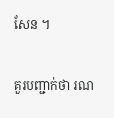សែន ។

គួរបញ្ជាក់ថា រណ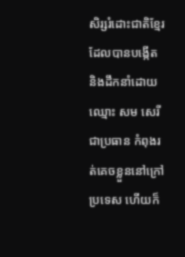សិរ្សរំដោះជាតិខ្មែរ ដែលបានបង្កើត និងដឹកនាំដោយ ឈ្មោះ សម សេរី ជាប្រធាន កំពុងរត់គេចខ្លួននៅក្រៅប្រទេស ហើយក៏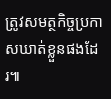ត្រូវសមត្ថកិច្ចប្រកាសឃាត់ខ្លួនផងដែរ៕